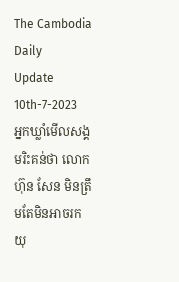The Cambodia Daily
Update 10th-7-2023
អ្នកឃ្លាំមើលសង្គមរិះគន់ថា លោក ហ៊ុន សែន មិនត្រឹមតែមិនអាចរកយុ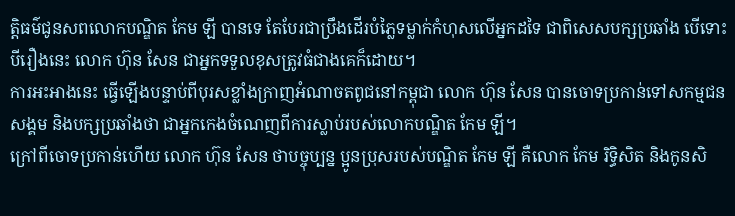ត្តិធម៌ជូនសពលោកបណ្ឌិត កែម ឡី បានទេ តែបែរជាប្រឹងដើរបំភ្លៃទម្លាក់កំហុសលើអ្នកដទៃ ជាពិសេសបក្សប្រឆាំង បើទោះបីរឿងនេះ លោក ហ៊ុន សែន ជាអ្នកទទួលខុសត្រូវធំជាងគេក៏ដោយ។
ការអះអាងនេះ ធ្វើឡើងបន្ទាប់ពីបុរសខ្លាំងក្រាញអំណាចតពូជនៅកម្ពុជា លោក ហ៊ុន សែន បានចោទប្រកាន់ទៅសកម្មជនសង្គម និងបក្សប្រឆាំងថា ជាអ្នកកេងចំណេញពីការស្លាប់របស់លោកបណ្ឌិត កែម ឡី។
ក្រៅពីចោទប្រកាន់ហើយ លោក ហ៊ុន សែន ថាបច្ចុប្បន្ន ប្អូនប្រុសរបស់បណ្ឌិត កែម ឡី គឺលោក កែម រិទ្ធិសិត និងកូនសិ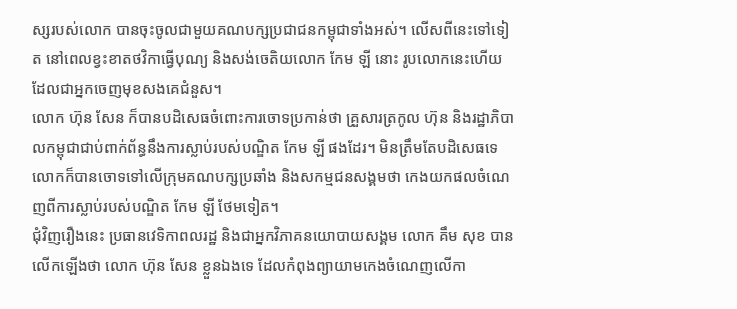ស្សរបស់លោក បានចុះចូលជាមួយគណបក្សប្រជាជនកម្ពុជាទាំងអស់។ លើសពីនេះទៅទៀត នៅពេលខ្វះខាតថវិកាធ្វើបុណ្យ និងសង់ចេតិយលោក កែម ឡី នោះ រូបលោកនេះហើយ ដែលជាអ្នកចេញមុខសងគេជំនួស។
លោក ហ៊ុន សែន ក៏បានបដិសេធចំពោះការចោទប្រកាន់ថា គ្រួសារត្រកូល ហ៊ុន និងរដ្ឋាភិបាលកម្ពុជាជាប់ពាក់ព័ន្ធនឹងការស្លាប់របស់បណ្ឌិត កែម ឡី ផងដែរ។ មិនត្រឹមតែបដិសេធទេ លោកក៏បានចោទទៅលើក្រុមគណបក្សប្រឆាំង និងសកម្មជនសង្គមថា កេងយកផលចំណេញពីការស្លាប់របស់បណ្ឌិត កែម ឡី ថែមទៀត។
ជុំវិញរឿងនេះ ប្រធានវេទិកាពលរដ្ឋ និងជាអ្នកវិភាគនយោបាយសង្គម លោក គឹម សុខ បានលើកឡើងថា លោក ហ៊ុន សែន ខ្លួនឯងទេ ដែលកំពុងព្យាយាមកេងចំណេញលើកា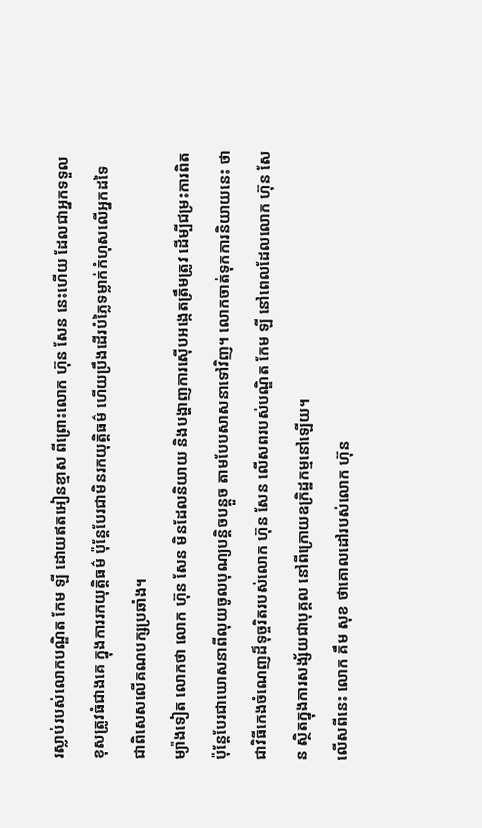រស្លាប់របស់លោកបណ្ឌិត កែម ឡី ដោយឥតអៀនខ្មាស ពីព្រោះលោក ហ៊ុន សែន នេះហើយ ដែលជាអ្នកទទួលខុសត្រូវធំជាងគេ ក្នុងការរកយុត្តិធម៌ ប៉ុន្តែបែរជាមិនរកយុត្តិធម៌ ហើយប្រឹងដើរបំភ្លៃទម្លាក់កំហុសលើអ្នកដទៃ ជាពិសេសលើគណបក្សប្រឆាំង។
ម្យ៉ាងទៀត លោកថា លោក ហ៊ុន សែន មិនដែលនិយាយ និងបង្ហាញការស៊ើបអង្កេតត្រឹមត្រូវ ដើម្បីជម្រះការពិត ប៉ុន្តែបែរជាឃោសនាពីលុយចូលបុណ្យបន្តិចបន្តួច តាមបែបសាសនាទៅវិញ។ លោកចាត់ទុកការនិយាយនេះ ថាជាវិធីកេងចំណេញដ៏ទុច្ចរិតរបស់លោក ហ៊ុន សែន លើសពរបស់បណ្ឌិត កែម ឡី នៅពេលដែលលោក ហ៊ុន សែន ស្ថិតក្នុងការសង្ស័យជាបុគ្គល នៅពីក្រោយឧក្រិដ្ឋកម្មនៅឡើយ។
លើសពីនេះ លោក គឹម សុខ ថាគោលដៅរបស់លោក ហ៊ុន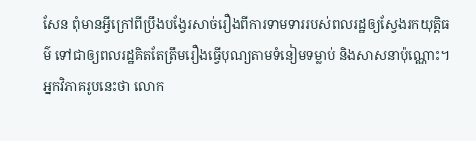សែន ពុំមានអ្វីក្រៅពីប្រឹងបង្វែរសាច់រឿងពីការទាមទាររបស់ពលរដ្ឋឲ្យស្វែងរកយុត្តិធម៌ ទៅជាឲ្យពលរដ្ឋគិតតែត្រឹមរឿងធ្វើបុណ្យតាមទំនៀមទម្លាប់ និងសាសនាប៉ុណ្ណោះ។
អ្នកវិភាគរូបនេះថា លោក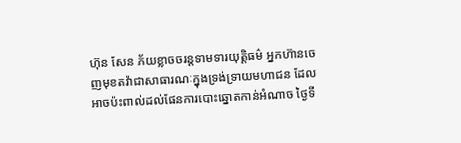ហ៊ុន សែន ភ័យខ្លាចចរន្តទាមទារយុត្តិធម៌ អ្នកហ៊ានចេញមុខតវ៉ាជាសាធារណៈក្នុងទ្រង់ទ្រាយមហាជន ដែលអាចប៉ះពាល់ដល់ផែនការបោះឆ្នោតកាន់អំណាច ថ្ងៃទី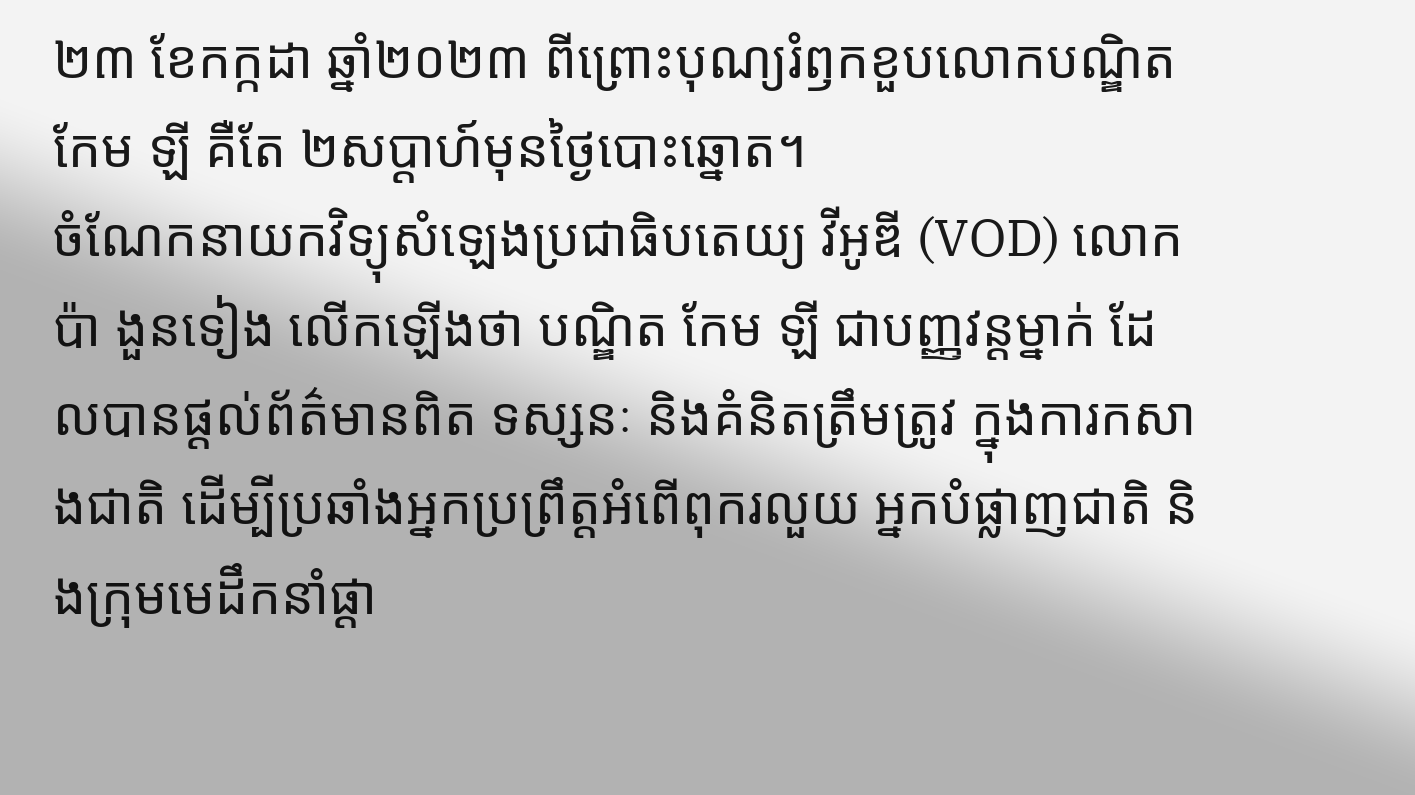២៣ ខែកក្កដា ឆ្នាំ២០២៣ ពីព្រោះបុណ្យរំឭកខួបលោកបណ្ឌិត កែម ឡី គឺតែ ២សប្ដាហ៍មុនថ្ងៃបោះឆ្នោត។
ចំណែកនាយកវិទ្យុសំឡេងប្រជាធិបតេយ្យ វីអូឌី (VOD) លោក ប៉ា ងួនទៀង លើកឡើងថា បណ្ឌិត កែម ឡី ជាបញ្ញវន្តម្នាក់ ដែលបានផ្ដល់ព័ត៌មានពិត ទស្សនៈ និងគំនិតត្រឹមត្រូវ ក្នុងការកសាងជាតិ ដើម្បីប្រឆាំងអ្នកប្រព្រឹត្តអំពើពុករលួយ អ្នកបំផ្លាញជាតិ និងក្រុមមេដឹកនាំផ្ដា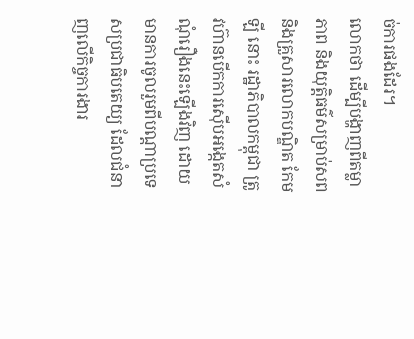ច់ការផងដែរ។
លោកថា ដើម្បីបង្ហាញពីតម្លាភាព និងយុត្តិធម៌សម្រាប់សព និងគ្រួសារលោកបណ្ឌិត កែម ឡី នោះ រដ្ឋាភិបាលកម្ពុជា ត្រូវហ៊ានបើកការស៊ើបអង្កេតសំណុំរឿងនេះឡើងវិញ ដោយមានការចូលរួមពីបណ្ដាប្រទេសប្រជាធិបតេយ្យ ដែលជំនាញលើកិច្ចការងារ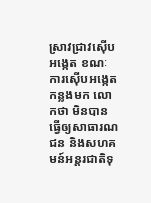ស្រាវជ្រាវស៊ើបអង្កេត ខណៈការស៊ើបអង្កេតកន្លងមក លោកថា មិនបានធ្វើឲ្យសាធារណជន និងសហគមន៍អន្តរជាតិទុ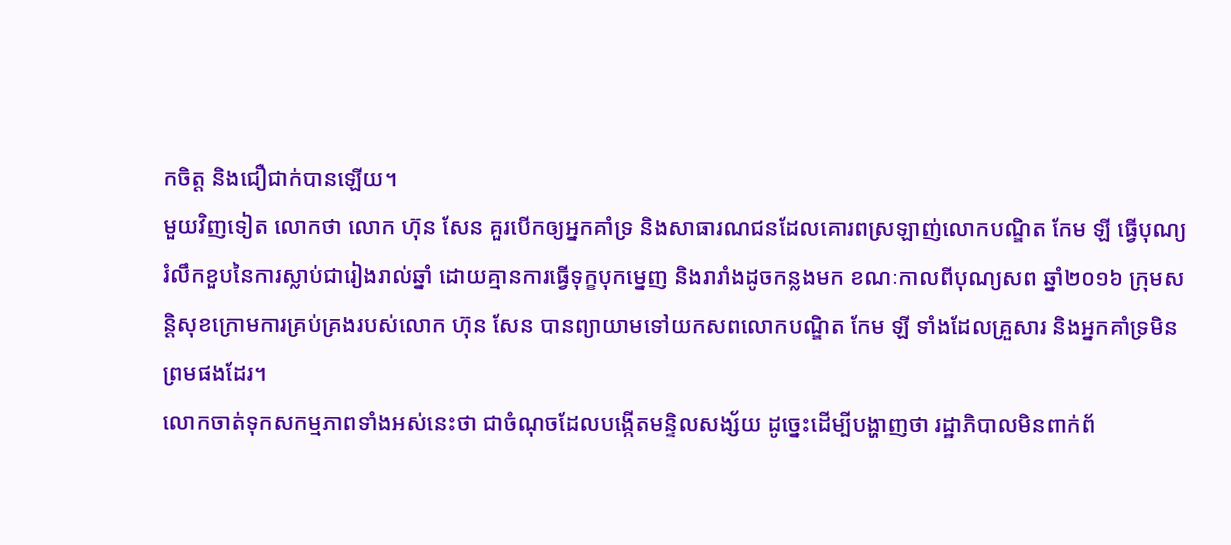កចិត្ត និងជឿជាក់បានឡើយ។
មួយវិញទៀត លោកថា លោក ហ៊ុន សែន គួរបើកឲ្យអ្នកគាំទ្រ និងសាធារណជនដែលគោរពស្រឡាញ់លោកបណ្ឌិត កែម ឡី ធ្វើបុណ្យរំលឹកខួបនៃការស្លាប់ជារៀងរាល់ឆ្នាំ ដោយគ្មានការធ្វើទុក្ខបុកម្នេញ និងរារាំងដូចកន្លងមក ខណៈកាលពីបុណ្យសព ឆ្នាំ២០១៦ ក្រុមសន្តិសុខក្រោមការគ្រប់គ្រងរបស់លោក ហ៊ុន សែន បានព្យាយាមទៅយកសពលោកបណ្ឌិត កែម ឡី ទាំងដែលគ្រួសារ និងអ្នកគាំទ្រមិនព្រមផងដែរ។
លោកចាត់ទុកសកម្មភាពទាំងអស់នេះថា ជាចំណុចដែលបង្កើតមន្ទិលសង្ស័យ ដូច្នេះដើម្បីបង្ហាញថា រដ្ឋាភិបាលមិនពាក់ព័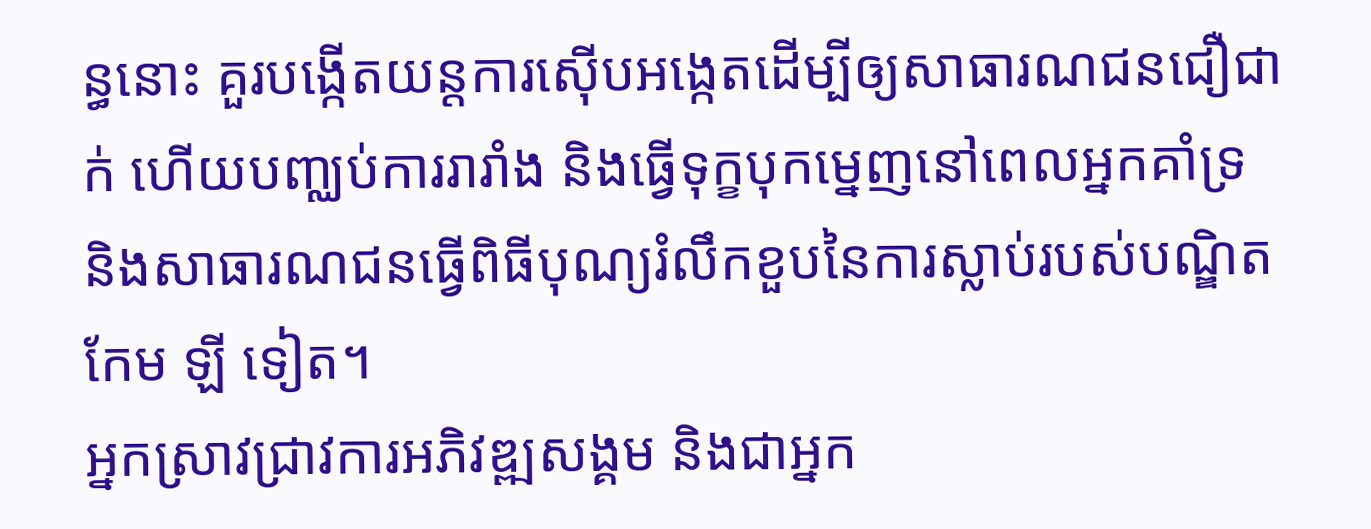ន្ធនោះ គួរបង្កើតយន្តការស៊ើបអង្កេតដើម្បីឲ្យសាធារណជនជឿជាក់ ហើយបញ្ឈប់ការរារាំង និងធ្វើទុក្ខបុកម្នេញនៅពេលអ្នកគាំទ្រ និងសាធារណជនធ្វើពិធីបុណ្យរំលឹកខួបនៃការស្លាប់របស់បណ្ឌិត កែម ឡី ទៀត។
អ្នកស្រាវជ្រាវការអភិវឌ្ឍសង្គម និងជាអ្នក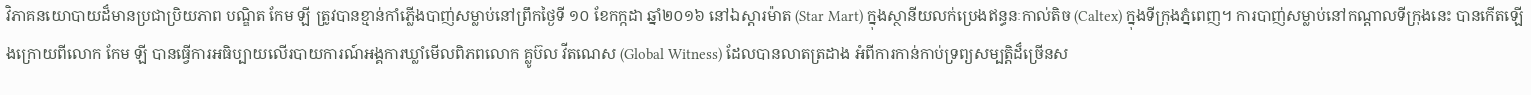វិភាគនយោបាយដ៏មានប្រជាប្រិយភាព បណ្ឌិត កែម ឡី ត្រូវបានខ្មាន់កាំភ្លើងបាញ់សម្លាប់នៅព្រឹកថ្ងៃទី ១០ ខែកក្កដា ឆ្នាំ២០១៦ នៅឯស្ដារម៉ាត (Star Mart) ក្នុងស្ថានីយលក់ប្រេងឥន្ធនៈកាល់តិច (Caltex) ក្នុងទីក្រុងភ្នំពេញ។ ការបាញ់សម្លាប់នៅកណ្ដាលទីក្រុងនេះ បានកើតឡើងក្រោយពីលោក កែម ឡី បានធ្វើការអធិប្បាយលើរបាយការណ៍អង្គការឃ្លាំមើលពិភពលោក គ្លូប៊ល វីតណេស (Global Witness) ដែលបានលាតត្រដាង អំពីការកាន់កាប់ទ្រព្យសម្បត្តិដ៏ច្រើនស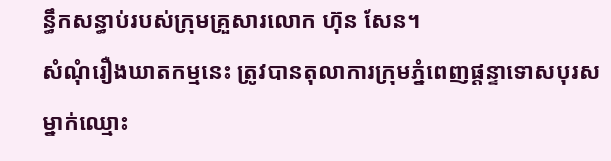ន្ធឹកសន្ធាប់របស់ក្រុមគ្រួសារលោក ហ៊ុន សែន។
សំណុំរឿងឃាតកម្មនេះ ត្រូវបានតុលាការក្រុមភ្នំពេញផ្ដន្ទាទោសបុរសម្នាក់ឈ្មោះ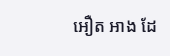អឿត អាង ដែ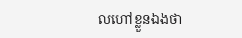លហៅខ្លួនឯងថា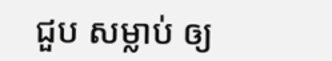ជួប សម្លាប់ ឲ្យ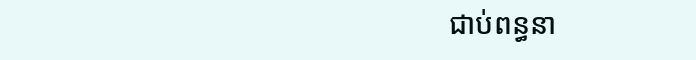ជាប់ពន្ធនា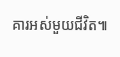គារអស់មួយជីវិត៕